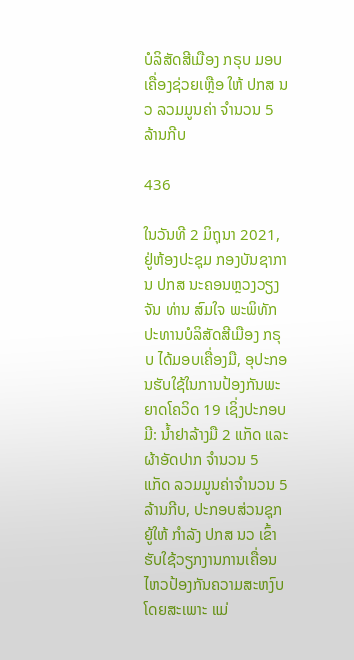ບໍລິສັດສີເມືອງ ກຣຸບ ມອບເຄື່ອງຊ່ວຍເຫຼືອ ໃຫ້ ປກສ ນວ ລວມມູນຄ່າ ຈໍານວນ 5 ລ້ານກີບ

436

ໃນວັນທີ 2 ມິຖຸນາ 2021, ຢູ່ຫ້ອງປະຊຸມ ກອງບັນຊາການ ປກສ ນະຄອນຫຼວງວຽງຈັນ ທ່ານ ສົມໃຈ ພະພິທັກ ປະທານບໍລິສັດສີເມືອງ ກຣຸບ ໄດ້ມອບເຄື່ອງມື, ອຸປະກອນຮັບໃຊ້ໃນການປ້ອງກັນພະຍາດໂຄວິດ 19 ເຊິ່ງປະກອບມີ: ນໍ້າຢາລ້າງມື 2 ແກັດ ແລະ ຜ້າອັດປາກ ຈໍານວນ 5 ແກັດ ລວມມູນຄ່າຈໍານວນ 5 ລ້ານກີບ, ປະກອບສ່ວນຊຸກຍູ້ໃຫ້ ກໍາລັງ ປກສ ນວ ເຂົ້າຮັບໃຊ້ວຽກງານການເຄື່ອນໄຫວປ້ອງກັນຄວາມສະຫງົບ ໂດຍສະເພາະ ແມ່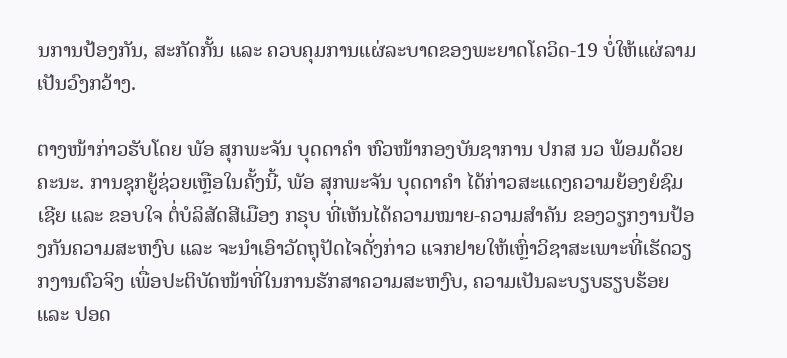ນການປ້ອງກັນ, ສະກັດກັ້ນ ແລະ ຄວບຄຸມການແຜ່ລະບາດຂອງພະຍາດໂຄວິດ-19 ບໍ່ໃຫ້ແຜ່ລາມເປັນວົງກວ້າງ.

ຕາງໜ້າກ່າວຮັບໂດຍ ພັອ ສຸກພະຈັນ ບຸດດາຄໍາ ຫົວໜ້າກອງບັນຊາການ ປກສ ນວ ພ້ອມດ້ວຍຄະນະ. ການຊຸກຍູ້ຊ່ວຍເຫຼືອໃນຄັ້ງນີ້, ພັອ ສຸກພະຈັນ ບຸດດາຄໍາ ໄດ້ກ່າວສະແດງຄວາມຍ້ອງຍໍຊົມເຊີຍ ແລະ ຂອບໃຈ ຕໍ່ບໍລິສັດສີເມືອງ ກຣຸບ ທີ່ເຫັນໄດ້ຄວາມໝາຍ-ຄວາມສໍາຄັນ ຂອງວຽກງານປ້ອງກັນຄວາມສະຫງົບ ແລະ ຈະນໍາເອົາວັດຖຸປັດໄຈດັ່ງກ່າວ ແຈກຢາຍໃຫ້ເຫຼົ່າວິຊາສະເພາະທີ່ເຮັດວຽກງານຕົວຈິງ ເພື່ອປະຕິບັດໜ້າທີ່ໃນການຮັກສາຄວາມສະຫງົບ, ຄວາມເປັນລະບຽບຮຽບຮ້ອຍ ແລະ ປອດ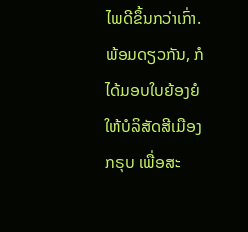ໄພດີຂຶ້ນກວ່າເກົ່າ. ພ້ອມດຽວກັນ, ກໍໄດ້ມອບໃບຍ້ອງຍໍໃຫ້ບໍລິສັດສີເມືອງ ກຣຸບ ເພື່ອສະ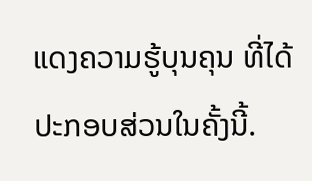ແດງຄວາມຮູ້ບຸນຄຸນ ທີ່ໄດ້ປະກອບສ່ວນໃນຄັ້ງນີ້.